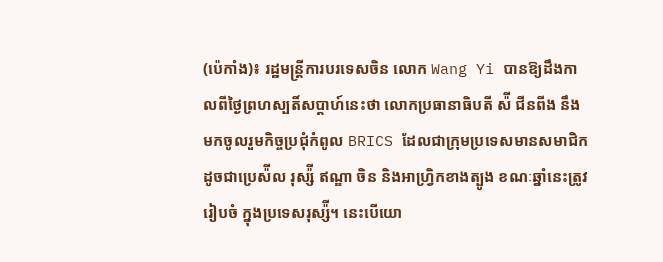(ប៉េកាំង)៖ រដ្ឋមន្រ្តីការបរទេសចិន លោក Wang Yi បានឱ្យដឹងកាលពីថ្ងៃព្រហស្បតិ៍សប្តាហ៍នេះថា លោកប្រធានាធិបតី ស៉ី ជីនពីង នឹងមកចូលរួមកិច្ចប្រជុំកំពូល BRICS ដែលជាក្រុមប្រទេសមានសមាជិក ដូចជាប្រេស៉ីល រុស្ស៉ី ឥណ្ឌា ចិន និងអាហ្រិ្វកខាងត្បូង ខណៈឆ្នាំនេះត្រូវរៀបចំ ក្នុងប្រទេសរុស្ស៉ី។ នេះបើយោ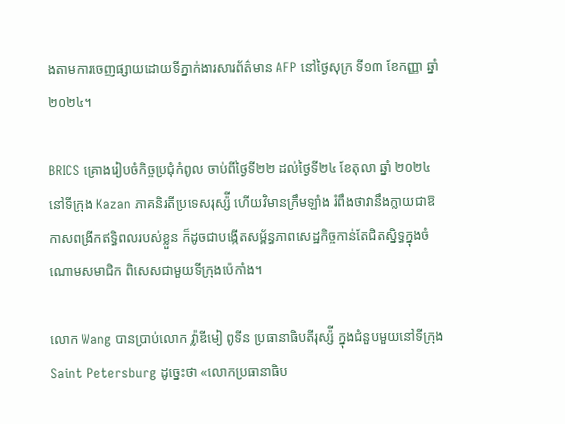ងតាមការចេញផ្សាយដោយទីភ្នាក់ងារសារព័ត៌មាន AFP នៅថ្ងៃសុក្រ ទី១៣ ខែកញ្ញា ឆ្នាំ ២០២៤។

BRICS គ្រោងរៀបចំកិច្ចប្រជុំកំពូល ចាប់ពីថ្ងៃទី២២ ដល់ថ្ងៃទី២៤ ខែតុលា ឆ្នាំ ២០២៤ នៅទីក្រុង Kazan ភាគនិរតីប្រទេសរុស្ស៉ី ហើយវិមានក្រឹមឡាំង រំពឹងថាវានឹងក្លាយជាឱកាសពង្រីកឥទ្ធិពលរបស់ខ្លួន ក៏ដូចជាបង្កើតសម្ព័ន្ធភាពសេដ្ឋកិច្ចកាន់តែជិតស្និទ្ធក្នុងចំណោមសមាជិក ពិសេសជាមួយទីក្រុងប៉េកាំង។

លោក Wang បានប្រាប់លោក វ្ល៉ាឌីមៀ ពូទីន ប្រធានាធិបតីរុស្ស៉ី ក្នុងជំនួបមួយនៅទីក្រុង Saint Petersburg ដូច្នេះថា «លោកប្រធានាធិប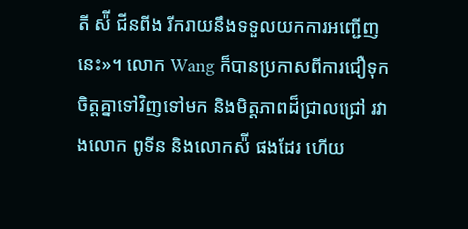តី ស៉ី ជីនពីង រីករាយនឹងទទួលយកការអញ្ជើញនេះ»។ លោក Wang ក៏បានប្រកាសពីការជឿទុកចិត្តគ្នាទៅវិញទៅមក និងមិត្តភាពដ៏ជ្រាលជ្រៅ រវាងលោក ពូទីន និងលោកស៉ី ផងដែរ ហើយ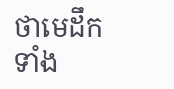ថាមេដឹកទាំង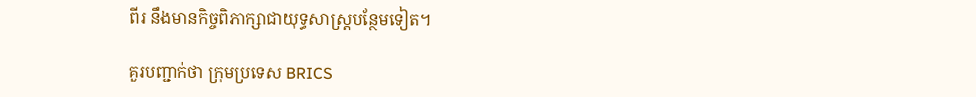ពីរ នឹងមានកិច្ចពិភាក្សាជាយុទ្ធសាស្ត្របន្ថែមទៀត។

គួរបញ្ជាក់ថា ក្រុមប្រទេស BRICS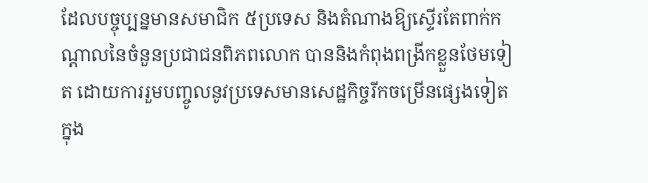ដែលបច្ចុប្បន្នមានសមាជិក ៥ប្រទេស និងតំណាងឱ្យស្ទើរតែពាក់កណ្តាលនៃចំនួនប្រជាជនពិភពលោក បាននិងកំពុងពង្រីកខ្លួនថែមទៀត ដោយការរួមបញ្ចូលនូវប្រទេសមានសេដ្ឋកិច្ចរីកចម្រើនផ្សេងទៀត ក្នុង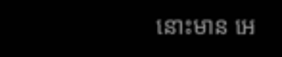នោះមាន អេ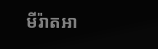មីរ៉ាតអា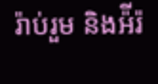រ៉ាប់រួម និងអ៉ីរ៉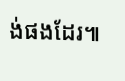ង់ផងដែរ៕